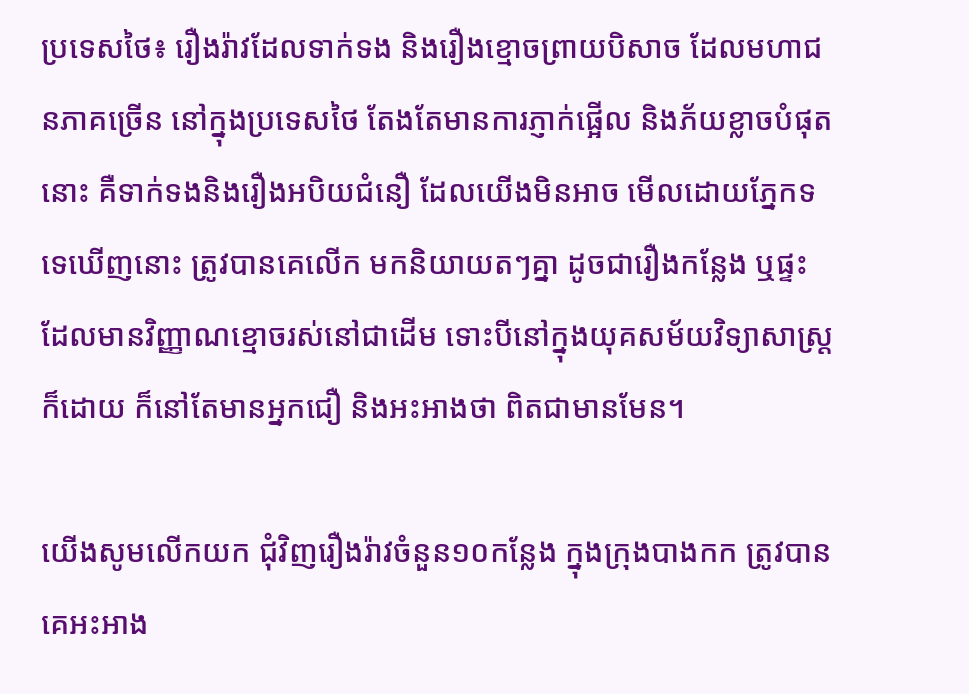ប្រទេសថៃ៖ រឿងរ៉ាវដែលទាក់ទង និងរឿងខ្មោចព្រាយបិសាច ដែលមហាជនភាគច្រើន នៅក្នុងប្រទេសថៃ តែងតែមានការភ្ញាក់ផ្អើល និងភ័យខ្លាចបំផុតនោះ គឺទាក់ទងនិងរឿងអបិយជំនឿ ដែលយើងមិនអាច មើលដោយភ្នែកទទេឃើញនោះ ត្រូវបានគេលើក មកនិយាយតៗគ្នា ដូចជារឿងកន្លែង ឬផ្ទះ ដែលមានវិញ្ញាណខ្មោចរស់នៅជាដើម ទោះបីនៅក្នុងយុគសម័យវិទ្យាសាស្ត្រក៏ដោយ ក៏នៅតែមានអ្នកជឿ និងអះអាងថា ពិតជាមានមែន។

យើងសូមលើកយក ជុំវិញរឿងរ៉ាវចំនួន១០កន្លែង ក្នុងក្រុងបាងកក ត្រូវបានគេអះអាង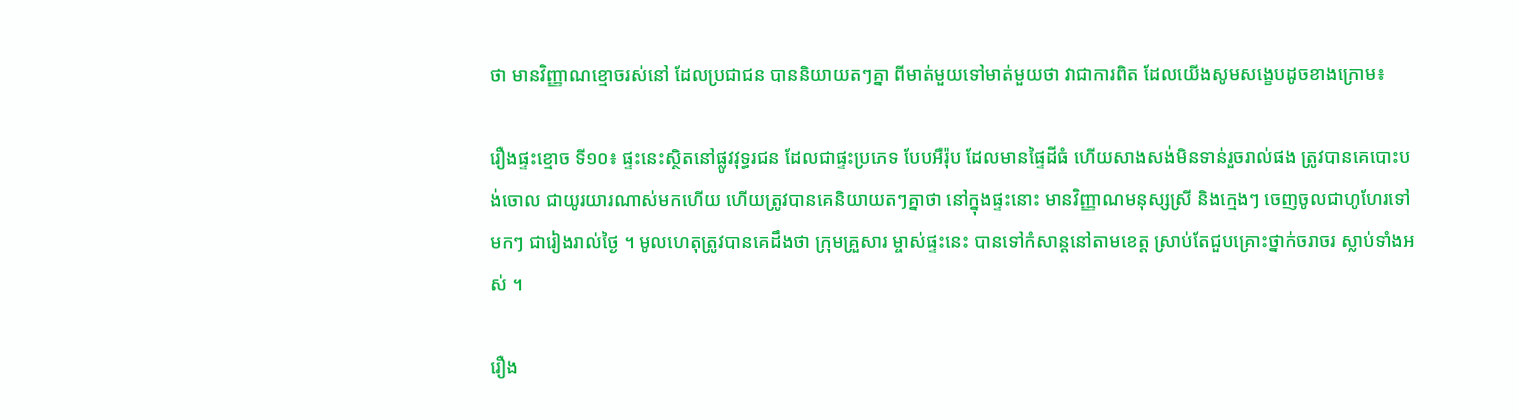ថា មានវិញ្ញាណខ្មោចរស់នៅ ដែលប្រជាជន បាននិយាយតៗគ្នា ពីមាត់មួយទៅមាត់មួយថា វាជាការពិត ដែលយើងសូមសង្ខេបដូចខាងក្រោម៖

រឿងផ្ទះខ្មោច ទី១០៖ ផ្ទះនេះស្ថិតនៅផ្លូវវុទ្ធរជន ដែលជាផ្ទះប្រភេទ បែបអឺរ៉ុប ដែលមានផ្ទៃដីធំ ហើយសាងសង់មិនទាន់រួចរាល់ផង ត្រូវបានគេបោះបង់ចោល ជាយូរយារណាស់មកហើយ ហើយត្រូវបានគេនិយាយតៗគ្នាថា នៅក្នុងផ្ទះនោះ មានវិញ្ញាណមនុស្សស្រី និងក្មេងៗ ចេញចូលជាហូហែរទៅមកៗ ជារៀងរាល់ថ្ងៃ ។ មូលហេតុត្រូវបានគេដឹងថា ក្រុមគ្រួសារ ម្ចាស់ផ្ទះនេះ បានទៅកំសាន្តនៅតាមខេត្ត ស្រាប់តែជួបគ្រោះថ្នាក់ចរាចរ ស្លាប់ទាំងអស់ ។

រឿង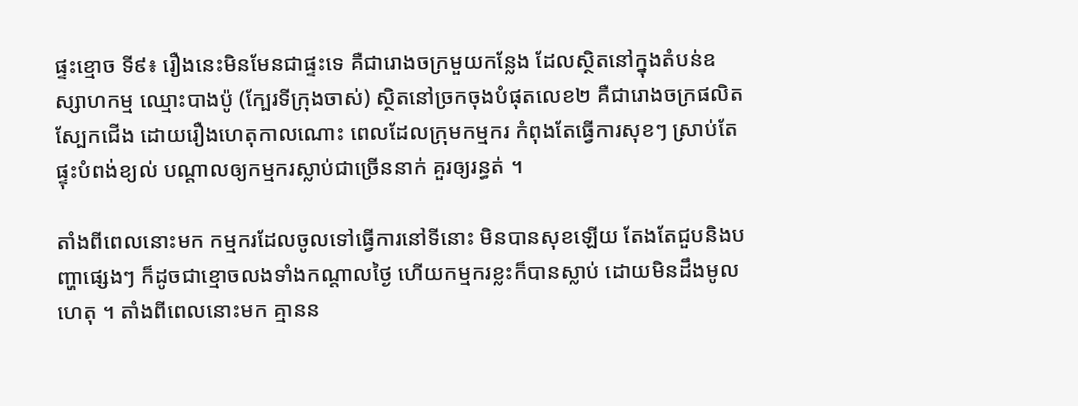ផ្ទះខ្មោច ទី៩៖ រឿងនេះមិនមែនជាផ្ទះទេ គឺជារោងចក្រមួយកន្លែង ដែលស្ថិតនៅក្នុងតំបន់ឧស្សាហកម្ម ឈ្មោះបាងប៉ូ (ក្បែរទីក្រុងចាស់) ស្ថិតនៅច្រកចុងបំផុតលេខ២ គឺជារោងចក្រផលិតស្បែកជើង ដោយរឿងហេតុកាលណោះ ពេលដែលក្រុមកម្មករ កំពុងតែធ្វើការសុខៗ ស្រាប់តែផ្ទុះបំពង់ខ្យល់ បណ្តាលឲ្យកម្មករស្លាប់ជាច្រើននាក់ គួរឲ្យរន្ធត់ ។

តាំងពីពេលនោះមក កម្មករដែលចូលទៅធ្វើការនៅទីនោះ មិនបានសុខឡើយ តែងតែជួបនិងបញ្ហាផ្សេងៗ ក៏ដូចជាខ្មោចលងទាំងកណ្តាលថ្ងៃ ហើយកម្មករខ្លះក៏បានស្លាប់ ដោយមិនដឹងមូលហេតុ ។ តាំងពីពេលនោះមក គ្មានន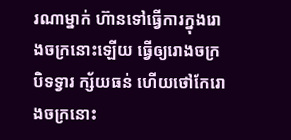រណាម្នាក់ ហ៊ានទៅធ្វើការក្នុងរោងចក្រនោះឡើយ ធ្វើឲ្យរោងចក្របិទទ្វារ ក្ស័យធន់ ហើយថៅកែរោងចក្រនោះ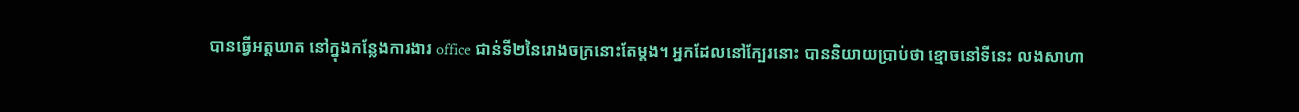បានធ្វើអត្តឃាត នៅក្នុងកន្លែងការងារ office ជាន់ទី២នៃរោងចក្រនោះតែម្តង។ អ្នកដែលនៅក្បែរនោះ បាននិយាយប្រាប់ថា ខ្មោចនៅទីនេះ លងសាហា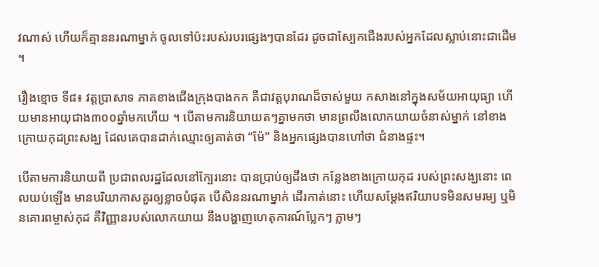វណាស់ ហើយក៏គ្មាននរណាម្នាក់ ចូលទៅប៉ះរបស់របរផ្សេងៗបានដែរ ដូចជាស្បែកជើងរបស់អ្នកដែលស្លាប់នោះជាដើម ។

រឿងខ្មោច ទី៨៖ វត្តប្រាសាទ ភាគខាងជើងក្រុងបាងកក គឺជាវត្តបុរាណដ៏ចាស់មួយ កសាងនៅក្នុងសម័យអាយុធ្យា ហើយមានអាយុជាង៣០០ឆ្នាំមកហើយ ។ បើតាមការនិយាយតៗគ្នាមកថា មានព្រលឹងលោកយាយចំនាស់ម្នាក់ នៅខាងក្រោយកុដព្រះសង្ឃ ដែលគេបានដាក់ឈ្មោះឲ្យគាត់ថា “ម៉ែ” និងអ្នកផ្សេងបានហៅថា ជំនាងផ្ទះ។

បើតាមការនិយាយពី ប្រជាពលរដ្ឋដែលនៅក្បែរនោះ បានប្រាប់ឲ្យដឹងថា កន្លែងខាងក្រោយកុដ របស់ព្រះសង្ឃនោះ ពេលយប់ឡើង មានបរិយាកាសគួរឲ្យខ្លាចបំផុត បើសិននរណាម្នាក់ ដើរកាត់នោះ ហើយសម្តែងឥរិយាបទមិនសមរម្យ ឬមិនគោរពម្ចាស់កុដ គឺវិញ្ញានរបស់លោកយាយ នឹងបង្ហាញហេតុការណ៍ប្លែកៗ ភ្លាមៗ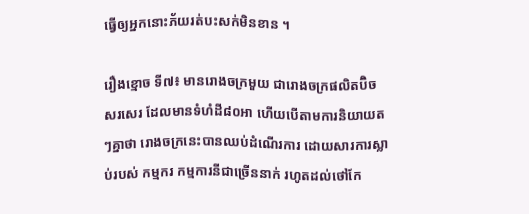ធ្វើឲ្យអ្នកនោះភ័យរត់បះសក់មិនខាន ។

រឿងខ្មោច ទី៧៖ មានរោងចក្រមួយ ជារោងចក្រផលិតប៊ិចសរសេរ ដែលមានទំហំដី៨០អា ហើយបើតាមការនិយាយតៗគ្នាថា រោងចក្រនេះបានឈប់ដំណើរការ ដោយសារការស្លាប់របស់ កម្មករ កម្មការនីជាច្រើននាក់ រហូតដល់ថៅកែ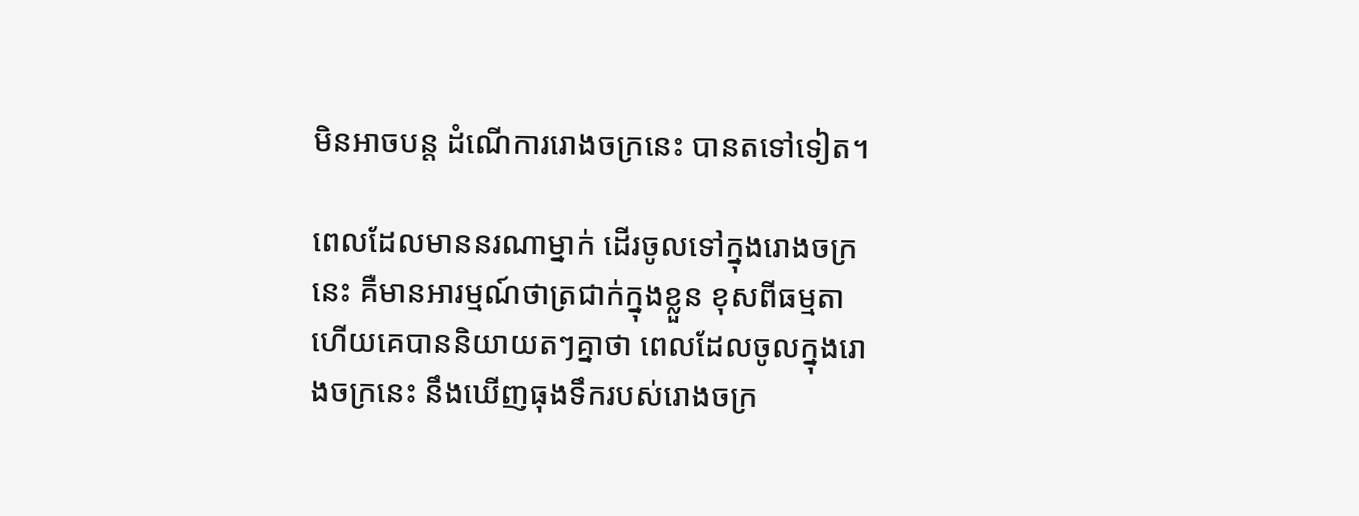មិនអាចបន្ត ដំណើការរោងចក្រនេះ បានតទៅទៀត។

ពេលដែលមាននរណាម្នាក់ ដើរចូលទៅក្នុងរោងចក្រនេះ គឺមានអារម្មណ៍ថាត្រជាក់ក្នុងខ្លួន ខុសពីធម្មតា ហើយគេបាននិយាយតៗគ្នាថា ពេលដែលចូលក្នុងរោងចក្រនេះ នឹងឃើញធុងទឹករបស់រោងចក្រ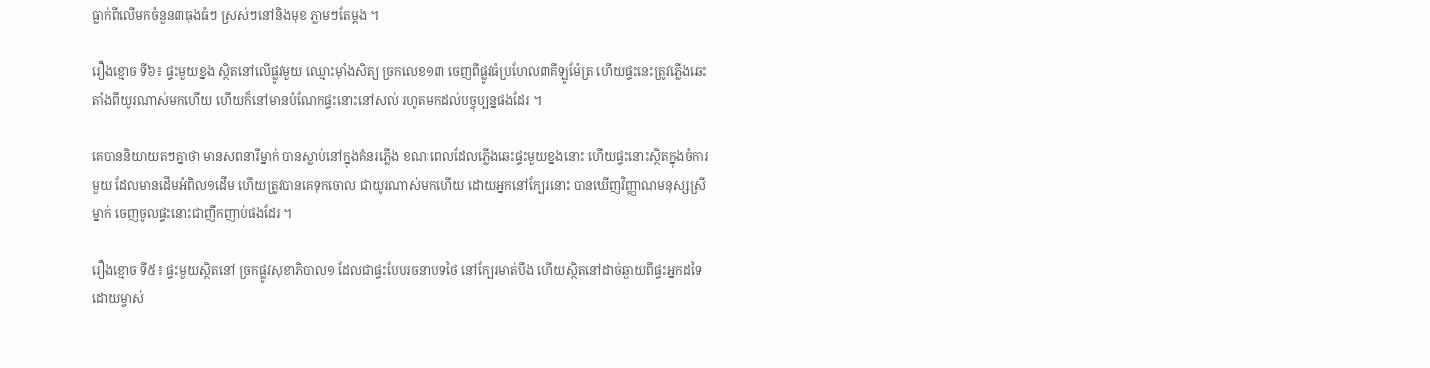ធ្លាក់ពីលើមកចំនួន៣ធុងធំៗ ស្រស់ៗនៅនិងមុខ ភ្លាមៗតែម្តង ។

រឿងខ្មោច ទី៦៖ ផ្ទះមួយខ្នង ស្ថិតនៅលើផ្លូវមួយ ឈ្មោះម៉ាំងសិត្យ ច្រកលេខ១៣ ចេញពីផ្លូវធំប្រហែល៣គីឡូម៉ែត្រ ហើយផ្ទះនេះត្រូវភ្លើងឆេះតាំងពីយូរណាស់មកហើយ ហើយក៏នៅមានបំណែកផ្ទះនោះនៅសល់ រហូតមកដល់បច្ចុប្បន្នផងដែរ ។

គេបាននិយាយតៗគ្នាថា មានសពនារីម្នាក់ បានស្លាប់នៅក្នុងគំនរភ្លើង ខណៈពេលដែលភ្លើងឆេះផ្ទះមួយខ្នងនោះ ហើយផ្ទះនោះស្ថិតក្នុងចំការមួយ ដែលមានដើមអំពិល១ដើម ហើយត្រូវបានគេទុកចោល ជាយូរណាស់មកហើយ ដោយអ្នកនៅក្បែរនោះ បានឃើញវិញ្ញាណមនុស្សស្រីម្នាក់ ចេញចូលផ្ទះនោះជាញឹកញាប់ផងដែរ ។

រឿងខ្មោច ទី៥៖ ផ្ទះមួយស្ថិតនៅ ច្រកផ្លូវសុខាភិបាល១ ដែលជាផ្ទះបែបរចនាបទថៃ នៅក្បែរមាត់បឹង ហើយស្ថិតនៅដាច់ឆ្ងាយពីផ្ទះអ្នកដទៃ ដោយម្ចាស់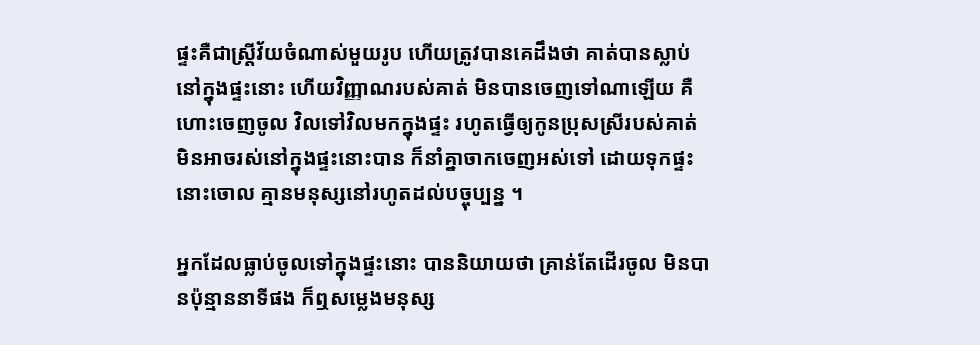ផ្ទះគឺជាស្ត្រីវ័យចំណាស់មួយរូប ហើយត្រូវបានគេដឹងថា គាត់បានស្លាប់នៅក្នុងផ្ទះនោះ ហើយវិញ្ញាណរបស់គាត់ មិនបានចេញទៅណាឡើយ គឺហោះចេញចូល វិលទៅវិលមកក្នុងផ្ទះ រហូតធ្វើឲ្យកូនប្រុសស្រីរបស់គាត់ មិនអាចរស់នៅក្នុងផ្ទះនោះបាន ក៏នាំគ្នាចាកចេញអស់ទៅ ដោយទុកផ្ទះនោះចោល គ្មានមនុស្សនៅរហូតដល់បច្ចុប្បន្ន ។

អ្នកដែលធ្លាប់ចូលទៅក្នុងផ្ទះនោះ បាននិយាយថា គ្រាន់តែដើរចូល មិនបានប៉ុន្មាននាទីផង ក៏ឮសម្លេងមនុស្ស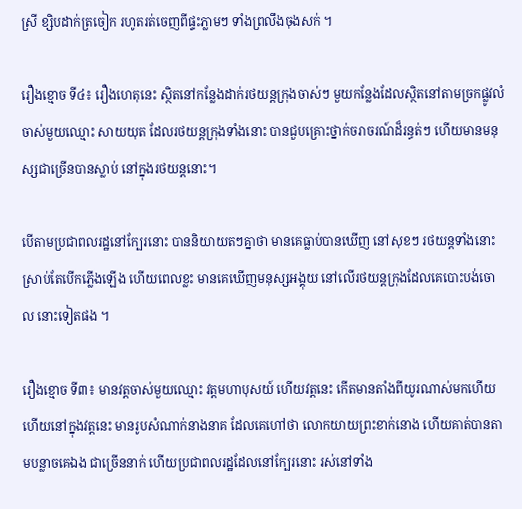ស្រី ខ្សិបដាក់ត្រចៀក រហូតរត់ចេញពីផ្ទះភ្លាមៗ ទាំងព្រលឹងចុងសក់ ។

រឿងខ្មោច ទី៤៖ រឿងហេតុនេះ ស្ថិតនៅកន្លែងដាក់រថយន្តក្រុងចាស់ៗ មួយកន្លែងដែលស្ថិតនៅតាមច្រកផ្លូវលំចាស់មួយឈ្មោះ សាយយុត ដែលរថយន្តក្រុងទាំងនោះ បានជួបគ្រោះថ្នាក់ចរាចរណ៍ដ៏រន្ធត់ៗ ហើយមានមនុស្សជាច្រើនបានស្លាប់ នៅក្នុងរថយន្តនោះ។

បើតាមប្រជាពលរដ្ឋនៅក្បែរនោះ បាននិយាយតៗគ្នាថា មានគេធ្លាប់បានឃើញ នៅសុខៗ រថយន្តទាំងនោះស្រាប់តែបើកភ្លើងឡើង ហើយពេលខ្លះ មានគេឃើញមនុស្សអង្គុយ នៅលើរថយន្តក្រុងដែលគេបោះបង់ចោល នោះទៀតផង ។

រឿងខ្មោច ទី៣៖ មានវត្តចាស់មួយឈ្មោះ វត្តមហាបុសយ៍ ហើយវត្តនេះ កើតមានតាំងពីយូរណាស់មកហើយ ហើយនៅក្នុងវត្តនេះ មានរូបសំណាក់នាងនាគ ដែលគេហៅថា លោកយាយព្រះខាក់នោង ហើយគាត់បានតាមបន្លាចគេឯង ជាច្រើននាក់ ហើយប្រជាពលរដ្ឋដែលនៅក្បែរនោះ រស់នៅទាំង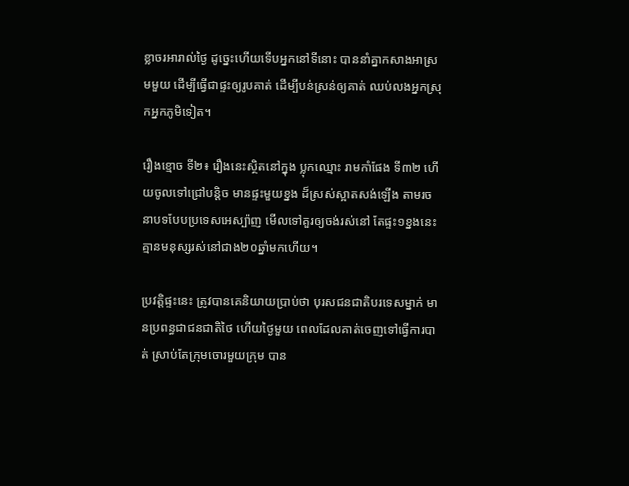ខ្លាចរអារាល់ថ្ងៃ ដូច្នេះហើយទើបអ្នកនៅទីនោះ បាននាំគ្នាកសាងអាស្រមមួយ ដើម្បីធ្វើជាផ្ទះឲ្យរូបគាត់ ដើម្បីបន់ស្រន់ឲ្យគាត់ ឈប់លងអ្នកស្រុកអ្នកភូមិទៀត។

រឿងខ្មោច ទី២៖ រឿងនេះស្ថិតនៅក្នុង ប្លុកឈ្មោះ រាមកាំផែង ទី៣២ ហើយចូលទៅជ្រៅបន្តិច មានផ្ទះមួយខ្នង ដ៏ស្រស់ស្អាតសង់ឡើង តាមរចនាបទបែបប្រទេសអេស្ប៉ាញ មើលទៅគួរឲ្យចង់រស់នៅ តែផ្ទះ១ខ្នងនេះ គ្មានមនុស្សរស់នៅជាង២០ឆ្នាំមកហើយ។

ប្រវត្តិផ្ទះនេះ ត្រូវបានគេនិយាយប្រាប់ថា បុរសជនជាតិបរទេសម្នាក់ មានប្រពន្ធជាជនជាតិថៃ ហើយថ្ងៃមួយ ពេលដែលគាត់ចេញទៅធ្វើការបាត់ ស្រាប់តែក្រុមចោរមួយក្រុម បាន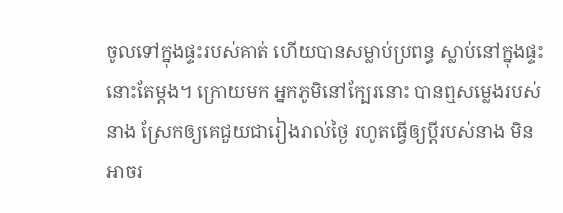ចូលទៅក្នុងផ្ទះរបស់គាត់ ហើយបានសម្លាប់ប្រពន្ធ ស្លាប់នៅក្នុងផ្ទះនោះតែម្តង។ ក្រោយមក អ្នកភូមិនៅក្បែរនោះ បានឮសម្លេងរបស់នាង ស្រែកឲ្យគេជួយជារៀងរាល់ថ្ងៃ រហូតធ្វើឲ្យប្តីរបស់នាង មិនអាចរ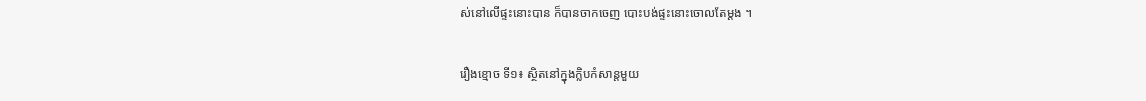ស់នៅលើផ្ទះនោះបាន ក៏បានចាកចេញ បោះបង់ផ្ទះនោះចោលតែម្តង ។

រឿងខ្មោច ទី១៖ ស្ថិតនៅក្នុងក្លិបកំសាន្តមួយ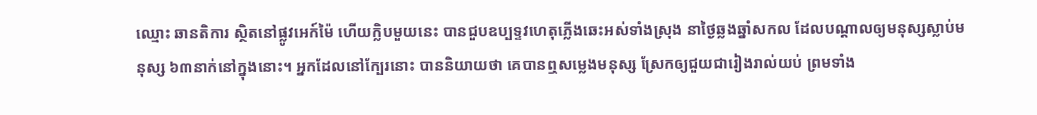ឈ្មោះ ឆានតិការ ស្ថិតនៅផ្លូវអេក៍ម៉ៃ ហើយក្លិបមួយនេះ បានជួបឧប្បទ្ទវហេតុភ្លើងឆេះអស់ទាំងស្រុង នាថ្ងៃឆ្លងឆ្នាំសកល ដែលបណ្តាលឲ្យមនុស្សស្លាប់មនុស្ស ៦៣នាក់នៅក្នុងនោះ។ អ្នកដែលនៅក្បែរនោះ បាននិយាយថា គេបានឮសម្លេងមនុស្ស ស្រែកឲ្យជួយជារៀងរាល់យប់ ព្រមទាំង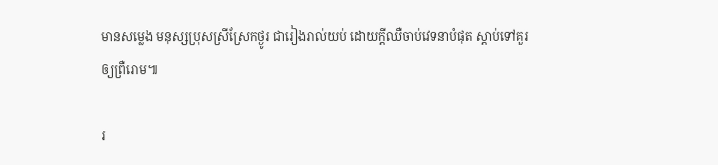មានសម្លេង មនុស្សប្រុសស្រីស្រែកថ្ងូរ ជារៀងរាល់យប់ ដោយក្តីឈឺចាប់វេទនាបំផុត ស្តាប់ទៅគួរឲ្យព្រឺរោម៕

រ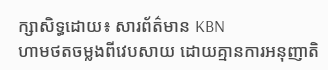ក្សាសិទ្ធដោយ៖ សារព័ត៌មាន KBN
ហាមថតចម្លងពីវេបសាយ ដោយគ្មានការអនុញាតិ